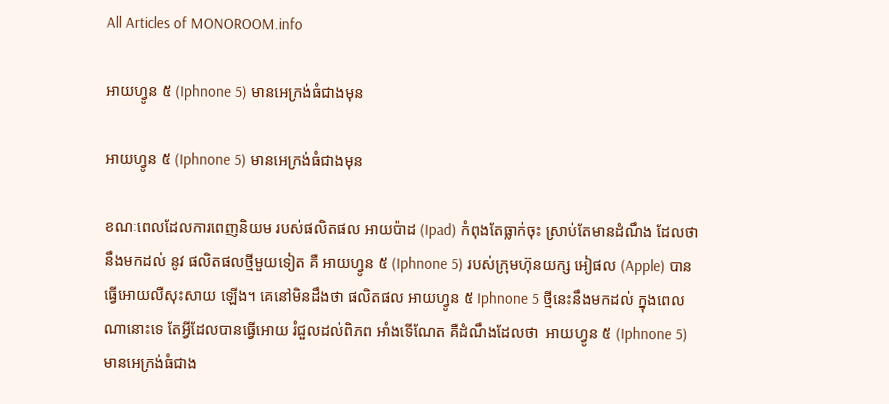All Articles of MONOROOM.info

អាយហ្វូន ៥ (Iphnone 5) មានអេក្រង់ធំជាងមុន

អាយហ្វូន ៥ (Iphnone 5) មានអេក្រង់ធំជាងមុន

ខណៈពេលដែលការពេញនិយម របស់ផលិតផល អាយប៉ាដ (Ipad) កំពុងតែធ្លាក់ចុះ ស្រាប់តែមានដំណឹង ដែលថានឹងមកដល់ នូវ ផលិតផលថ្មីមួយទៀត គឺ អាយហ្វូន ៥ (Iphnone 5) របស់ក្រុមហ៊ុនយក្ស អៀផល (Apple) បានធ្វើអោយលឺសុះសាយ ឡើង។ គេនៅមិនដឹងថា ផលិតផល អាយហ្វូន ៥ Iphnone 5 ថ្មីនេះនឹងមកដល់ ក្នុងពេលណានោះទេ តែអ្វីដែលបានធ្វើអោយ រំជួលដល់ពិភព អាំងទើណែត គឺដំណឹងដែលថា  អាយហ្វូន ៥ (Iphnone 5) មានអេក្រង់ធំជាង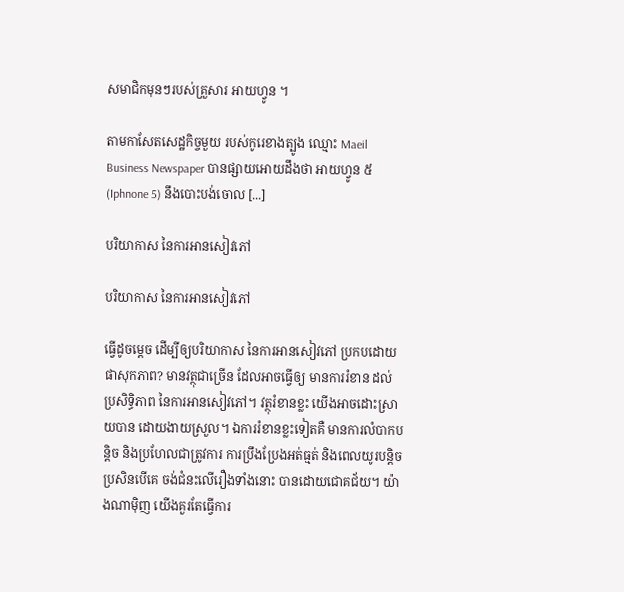សមាជិកមុនៗរបស់គ្រួសារ អាយហ្វូន ។

តាមកាសែតសេដ្ឋកិច្ចមួយ របស់កូរេខាងត្បូង ឈ្មោះ Maeil Business Newspaper បានផ្សាយអោយដឹងថា អាយហ្វូន ៥ (Iphnone 5) នឹងបោះបង់ចោល [...]

បរិយាកាស នៃការអានសៀវភៅ

បរិយាកាស នៃការអានសៀវភៅ

ធ្វើដូចម្តេច ដើម្បីឲ្យបរិយាកាស នៃការអានសៀវភៅ ប្រកបដោយផាសុកភាព? មានវត្ថុជាច្រើន ដែលអាចធ្វើឲ្យ មានការរំខាន ដល់ប្រសិទ្ធិភាព នៃការអានសៀវភៅ។ វត្ថុរំខានខ្លះ យើងអាចដោះស្រាយបាន ដោយងាយស្រួល។ ឯការរំខានខ្លះទៀតគឺ មានការលំបាកបន្តិច និងប្រហែលជាត្រូវការ ការប្រឹងប្រែងអត់ធ្មត់ និងពេលយូរបន្តិច ប្រសិនបើគេ ចង់ជំនះលើរឿងទាំងនោះ បានដោយជោគជ័យ។ យ៉ាងណាម៉ិញ យើងគួរតែធ្វើការ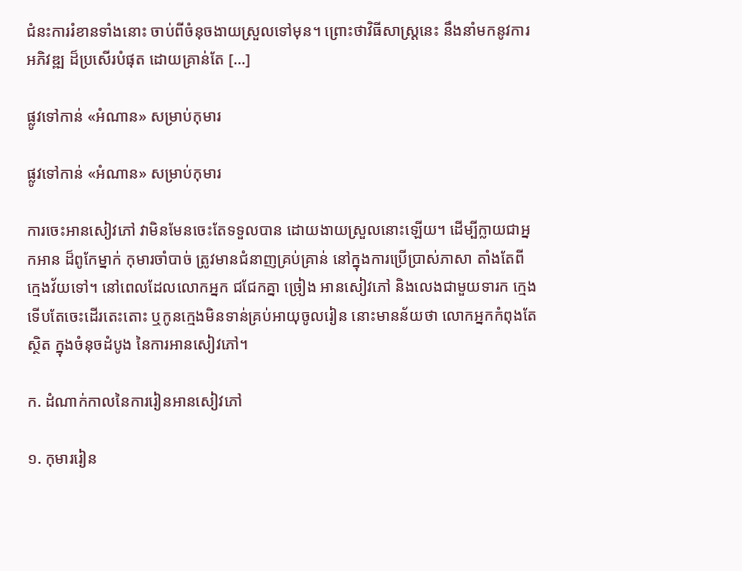ជំនះការរំខានទាំងនោះ ចាប់ពីចំនុចងាយស្រួលទៅមុន។ ព្រោះថាវិធីសាស្ត្រនេះ នឹងនាំមកនូវការអភិវឌ្ឍ ដ៏ប្រសើរបំផុត ដោយគ្រាន់តែ [...]

ផ្លូវទៅកាន់ «អំណាន» សម្រាប់កុមារ

ផ្លូវទៅកាន់ «អំណាន» សម្រាប់កុមារ

ការចេះអានសៀវភៅ វាមិនមែនចេះតែទទួលបាន ដោយងាយស្រួលនោះឡើយ។ ដើម្បីក្លាយជាអ្នកអាន ដ៏ពូកែម្នាក់ កុមារចាំបាច់ ត្រូវមានជំនាញគ្រប់គ្រាន់ នៅក្នុងការប្រើប្រាស់ភាសា តាំងតែពីក្មេងវ័យទៅ។ នៅពេលដែលលោកអ្នក ជជែកគ្នា ច្រៀង អានសៀវភៅ និងលេងជាមួយទារក ក្មេងទើបតែចេះដើរតេះតោះ ឬកូនក្មេងមិនទាន់គ្រប់អាយុចូលរៀន នោះមានន័យថា លោកអ្នកកំពុងតែស្ថិត ក្នុងចំនុចដំបូង នៃការអានសៀវភៅ។

ក. ដំណាក់កាលនៃការរៀនអានសៀវភៅ

១. កុមាររៀន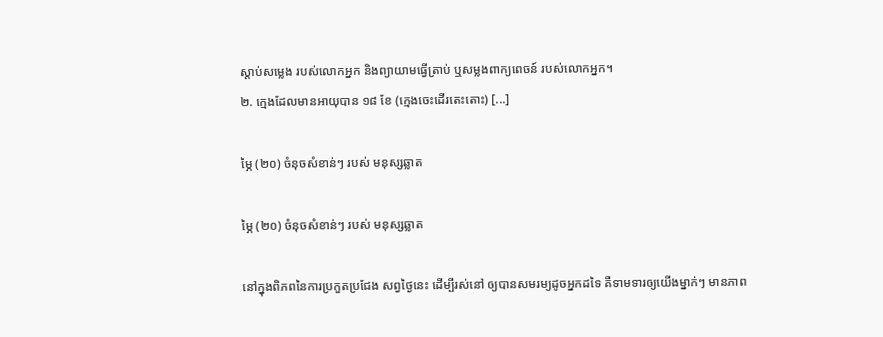ស្តាប់សម្លេង របស់លោកអ្នក និងព្យាយាមធ្វើត្រាប់ ឬសម្លងពាក្យពេចន៍ របស់លោកអ្នក។
២. ក្មេងដែលមានអាយុបាន ១៨ ខែ (ក្មេងចេះដើរតេះតោះ) [...]

ម្ភៃ (២០) ចំនុចសំខាន់ៗ របស់ មនុស្សឆ្លាត

ម្ភៃ (២០) ចំនុចសំខាន់ៗ របស់ មនុស្សឆ្លាត

នៅក្នុងពិភពនៃការប្រកួតប្រជែង សព្វថ្ងៃនេះ ដើម្បីរស់នៅ ឲ្យបានសមរម្យដូចអ្នកដទៃ គឺទាមទារឲ្យយើងម្នាក់ៗ មានភាព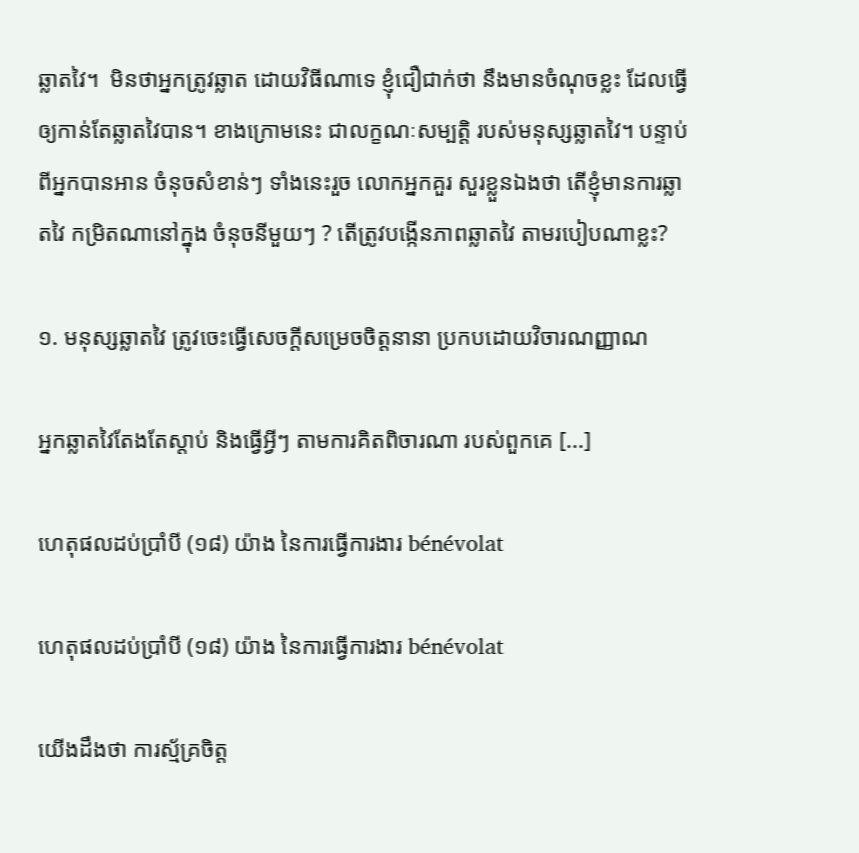ឆ្លាតវៃ។  មិនថាអ្នកត្រូវឆ្លាត ដោយវិធីណាទេ ខ្ញុំជឿជាក់ថា នឹងមានចំណុចខ្លះ ដែលធ្វើឲ្យកាន់តែឆ្លាតវៃបាន។ ខាងក្រោមនេះ ជាលក្ខណៈសម្បត្តិ របស់មនុស្សឆ្លាតវៃ។ បន្ទាប់ពីអ្នកបានអាន ចំនុចសំខាន់ៗ ទាំងនេះរួច លោកអ្នកគួរ សួរខ្លួនឯងថា តើខ្ញុំមានការឆ្លាតវៃ កម្រិតណានៅក្នុង ចំនុចនីមួយៗ ? តើត្រូវបង្កើនភាពឆ្លាតវៃ តាមរបៀបណាខ្លះ?

១. មនុស្សឆ្លាតវៃ ត្រូវចេះធ្វើសេចក្តីសម្រេចចិត្តនានា ប្រកបដោយវិចារណញ្ញាណ

អ្នកឆ្លាតវៃតែងតែស្តាប់ និងធ្វើអ្វីៗ តាមការគិតពិចារណា របស់ពួកគេ [...]

ហេតុផលដប់ប្រាំបី (១៨) យ៉ាង នៃការធ្វើការងារ bénévolat

ហេតុផលដប់ប្រាំបី (១៨) យ៉ាង នៃការធ្វើការងារ bénévolat

យើងដឹងថា ការស្ម័គ្រចិត្ត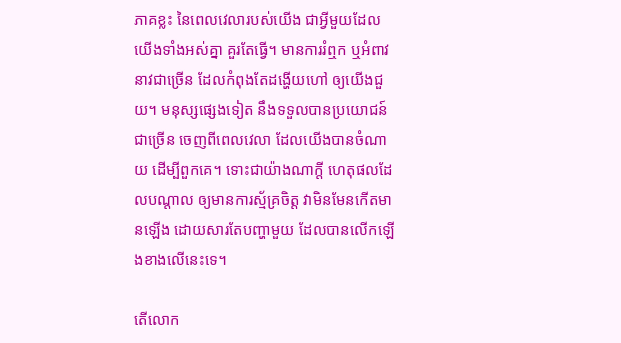ភាគខ្លះ នៃពេលវេលារបស់យើង ជាអ្វីមួយដែលយើងទាំងអស់គ្នា គួរតែធ្វើ។ មានការរំឮក ឬអំពាវនាវជាច្រើន ដែលកំពុងតែដង្ហើយហៅ ឲ្យយើងជួយ។ មនុស្សផ្សេងទៀត នឹងទទួលបានប្រយោជន៍ជាច្រើន ចេញពីពេលវេលា ដែលយើងបានចំណាយ ដើម្បីពួកគេ។ ទោះជាយ៉ាងណាក្តី ហេតុផលដែលបណ្តាល ឲ្យមានការស្ម័គ្រចិត្ត វាមិនមែនកើតមានឡើង ដោយសារតែបញ្ហាមួយ ដែលបានលើកឡើងខាងលើនេះទេ។

តើលោក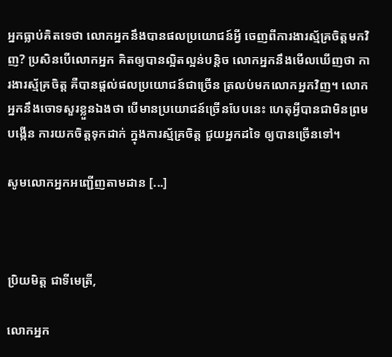អ្នកធ្លាប់គិតទេថា លោកអ្នកនឹងបានផលប្រយោជន៍អ្វី ចេញពីការងារស្ម័គ្រចិត្តមកវិញ? ប្រសិនបើលោកអ្នក គិតឲ្យបានល្អិតល្អន់បន្តិច លោកអ្នកនឹងមើលឃើញថា ការងារស្ម័គ្រចិត្ត គឺបានផ្តល់ផលប្រយោជន៍ជាច្រើន ត្រលប់មកលោកអ្នកវិញ។ លោកអ្នកនឹងចោទសួរខ្លួនឯងថា បើមានប្រយោជន៍ច្រើនបែបនេះ ហេតុអ្វីបានជាមិនព្រមបង្កើន ការយកចិត្តទុកដាក់ ក្នុងការស្ម័គ្រចិត្ត ជួយអ្នកដទៃ ឲ្យបានច្រើនទៅ។

សូមលោកអ្នកអញ្ជើញតាមដាន [...]



ប្រិយមិត្ត ជាទីមេត្រី,

លោកអ្នក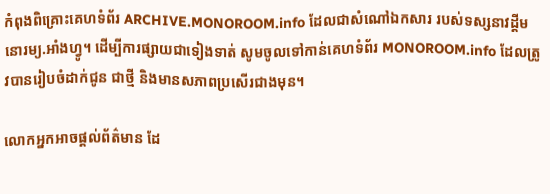កំពុងពិគ្រោះគេហទំព័រ ARCHIVE.MONOROOM.info ដែលជាសំណៅឯកសារ របស់ទស្សនាវដ្ដីមនោរម្យ.អាំងហ្វូ។ ដើម្បីការផ្សាយជាទៀងទាត់ សូមចូលទៅកាន់គេហទំព័រ MONOROOM.info ដែលត្រូវបានរៀបចំដាក់ជូន ជាថ្មី និងមានសភាពប្រសើរជាងមុន។

លោកអ្នកអាចផ្ដល់ព័ត៌មាន ដែ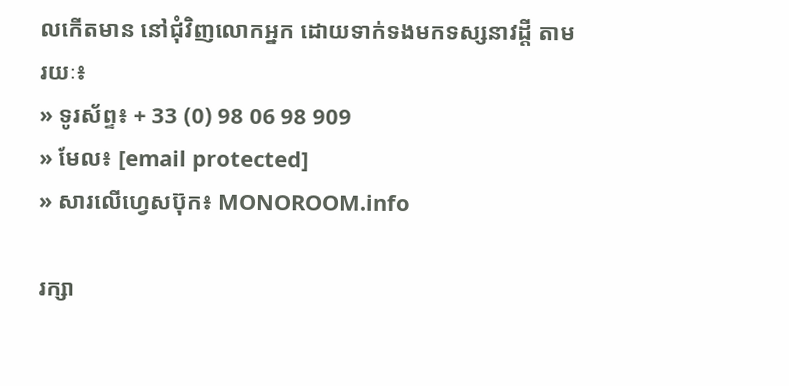លកើតមាន នៅជុំវិញលោកអ្នក ដោយទាក់ទងមកទស្សនាវដ្ដី តាមរយៈ៖
» ទូរស័ព្ទ៖ + 33 (0) 98 06 98 909
» មែល៖ [email protected]
» សារលើហ្វេសប៊ុក៖ MONOROOM.info

រក្សា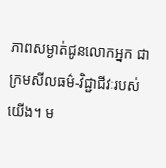ភាពសម្ងាត់ជូនលោកអ្នក ជាក្រមសីលធម៌-វិជ្ជាជីវៈរបស់យើង។ ម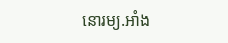នោរម្យ.អាំង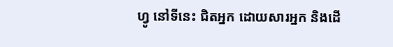ហ្វូ នៅទីនេះ ជិតអ្នក ដោយសារអ្នក និងដើ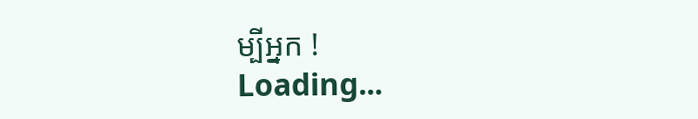ម្បីអ្នក !
Loading...